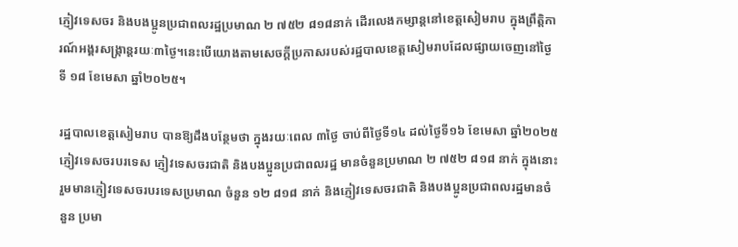ភ្ញៀវទេសចរ និងបងប្អូនប្រជាពលរដ្ឋប្រមាណ ២ ៧៥២ ៨១៨នាក់ ដើរលេងកម្សាន្តនៅខេត្តសៀមរាប ក្នុងព្រឹត្តិការណ៍អង្គរសង្ក្រាន្តរយៈ៣ថ្ងៃ។នេះបើយោងតាមសេចក្តីប្រកាសរបស់រដ្ឋបាលខេត្តសៀមរាបដែលផ្សាយចេញនៅថ្ងៃទី ១៨ ខែមេសា ឆ្នាំ២០២៥។

រដ្ឋបាលខេត្តសៀមរាប បានឱ្យដឹងបន្ថែមថា ក្នុងរយៈពេល ៣ថ្ងៃ ចាប់ពីថ្ងៃទី១៤ ដល់ថ្ងៃទី១៦ ខែមេសា ឆ្នាំ២០២៥ ភ្ញៀវទេសចរបរទេស ភ្ញៀវទេសចរជាតិ និងបងប្អូនប្រជាពលរដ្ឋ មានចំនួនប្រមាណ ២ ៧៥២ ៨១៨ នាក់ ក្នុងនោះរួមមានភ្ញៀវទេសចរបរទេសប្រមាណ ចំនួន ១២ ៨១៨ នាក់ និងភ្ញៀវទេសចរជាតិ និងបងប្អូនប្រជាពលរដ្ឋមានចំនួន ប្រមា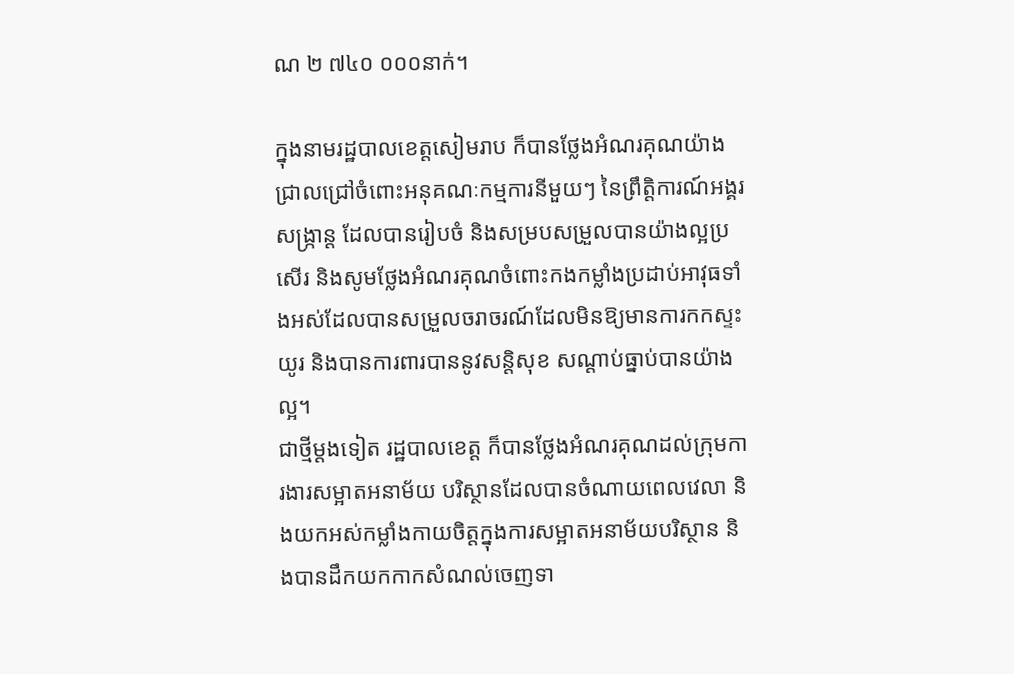ណ ២ ៧៤០ ០០០នាក់។

ក្នុងនាមរដ្ឋបាលខេត្តសៀមរាប ក៏បានថ្លែងអំណរគុណយ៉ាងជ្រាលជ្រៅចំពោះអនុគណៈកម្មការនីមួយៗ នៃព្រឹត្តិការណ៍អង្គរសង្ក្រាន្ត ដែលបានរៀបចំ និងសម្របសម្រួលបានយ៉ាងល្អប្រសើរ និងសូមថ្លែងអំណរគុណចំពោះកងកម្លាំងប្រដាប់អាវុធទាំងអស់ដែលបានសម្រួលចរាចរណ៍ដែលមិនឱ្យមានការកកស្ទះយូរ និងបានការពារបាននូវសន្តិសុខ សណ្តាប់ធ្នាប់បានយ៉ាងល្អ។
ជាថ្មីម្តងទៀត រដ្ឋបាលខេត្ត ក៏បានថ្លែងអំណរគុណដល់ក្រុមការងារសម្អាតអនាម័យ បរិស្ថានដែលបានចំណាយពេលវេលា និងយកអស់កម្លាំងកាយចិត្តក្នុងការសម្អាតអនាម័យបរិស្ថាន និងបានដឹកយកកាកសំណល់ចេញទា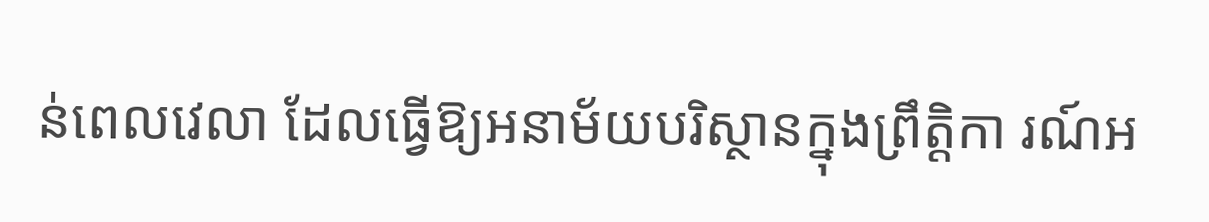ន់ពេលវេលា ដែលធ្វើឱ្យអនាម័យបរិស្ថានក្នុងព្រឹត្តិកា រណ៍អ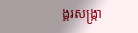ង្គរសង្ក្រា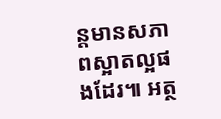ន្តមានសភាពស្អាតល្អផងដែរ៕ អត្ថ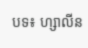បទ៖ ហ្សាលីន